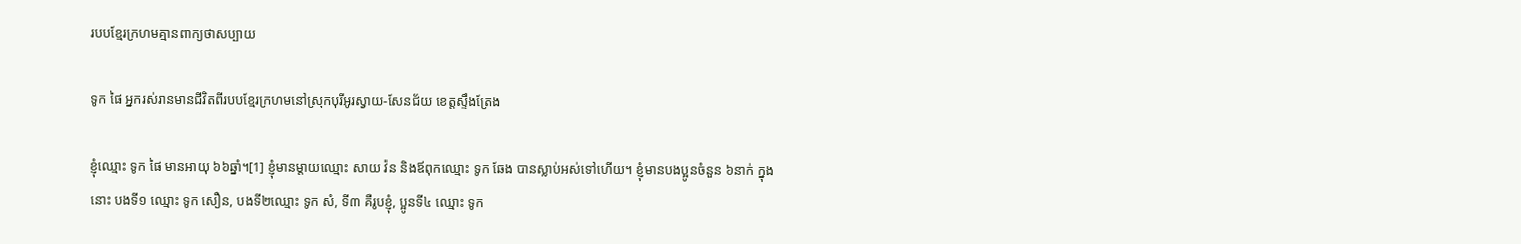របបខ្មែរក្រហមគ្មានពាក្យថាសប្បាយ

ទូក ផៃ អ្នករស់រានមានជីវិតពីរបបខ្មែរក្រហមនៅស្រុកបុរីអូរស្វាយ-សែនជ័យ ខេត្តស្ទឹងត្រែង

ខ្ញុំឈ្មោះ ទូក ផៃ មានអាយុ ៦៦ឆ្នាំ។[1] ខ្ញុំមានម្តាយឈ្មោះ សាយ វ៉ន និងឪពុកឈ្មោះ ទូក ឆែង បានស្លាប់អស់ទៅហើយ។ ខ្ញុំមានបងប្អូនចំនួន ៦នាក់ ក្នុងនោះ បងទី១ ឈ្មោះ ទូក សឿន, បងទី២ឈ្មោះ ទូក សំ, ទី៣ គឺរូបខ្ញុំ, ប្អូនទី៤ ឈ្មោះ ទូក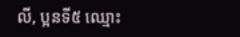លី, ប្អនទី៥ ឈ្មោះ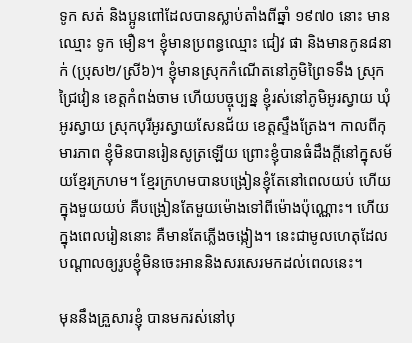ទូក សត់ និងប្អូនពៅដែលបានស្លាប់តាំងពីឆ្នាំ ១៩៧០ នោះ មានឈ្មោះ ទូក មឿន។ ខ្ញុំមានប្រពន្ធឈ្មោះ ជៀវ ផា និងមានកូន៨នាក់ (ប្រុស២/ស្រី៦)។ ខ្ញុំមានស្រុកកំណើតនៅភូមិព្រៃទទឹង ស្រុកជ្រៃវៀន ខេត្តកំពង់ចាម ហើយបច្ចុប្បន្ន ខ្ញុំរស់នៅភូមិអូរស្វាយ ឃុំអូរស្វាយ ស្រុកបុរីអូរស្វាយសែនជ័យ ខេត្តស្ទឹងត្រែង។ កាលពីកុមារភាព ខ្ញុំមិនបានរៀនសូត្រឡើយ ព្រោះខ្ញុំបានធំដឹងក្ដីនៅក្នុសម័យខ្មែរក្រហម។ ខ្មែរក្រហមបានបង្រៀនខ្ញុំតែនៅពេលយប់ ហើយក្នុងមួយយប់ គឺបង្រៀនតែមួយម៉ោងទៅពីម៉ោងប៉ុណ្ណោះ។ ហើយក្នុងពេលរៀននោះ គឺមានតែភ្លើងចង្កៀង។ នេះជាមូលហេតុដែលបណ្ដាលឲ្យរូបខ្ញុំមិនចេះអាននិងសរសេរមកដល់ពេលនេះ។

មុននឹងគ្រួសារខ្ញុំ បានមករស់នៅបុ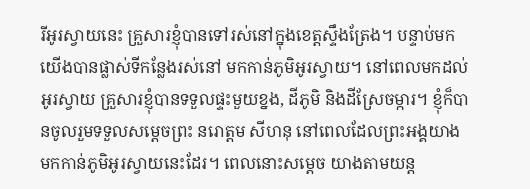រីអូរស្វាយនេះ គ្រួសារខ្ញុំបានទៅរស់នៅក្នុងខេត្តស្ទឹងត្រែង។ បន្ទាប់មក យើងបានផ្លាស់ទីកន្លែងរស់នៅ មកកាន់ភូមិអូរស្វាយ។ នៅពេលមកដល់អូរស្វាយ គ្រួសារខ្ញុំបានទទួលផ្ទះមួយខ្នង, ដីភូមិ និងដីស្រែចម្ការ។ ខ្ញុំក៏បានចូលរួមទទួលសម្ដេចព្រះ នរោត្តម សីហនុ នៅពេលដែលព្រះអង្គយាងមកកាន់ភូមិអូរស្វាយនេះដែរ។ ពេលនោះសម្ដេច យាងតាមយន្ត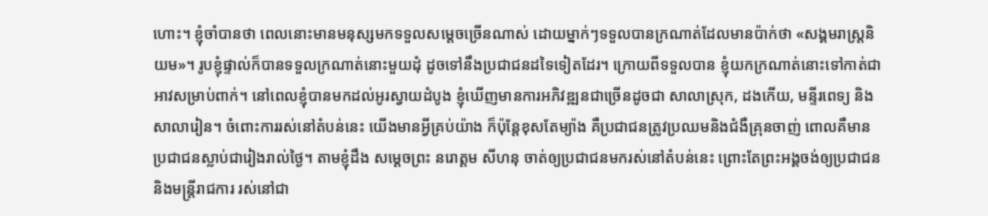ហោះ។ ខ្ញុំចាំបានថា ពេលនោះមានមនុស្សមកទទួលសម្ដេចច្រើនណាស់ ដោយម្នាក់ៗទទួលបានក្រណាត់ដែលមានប៉ាក់ថា «សង្គមរាស្រ្តនិយម»។ រូបខ្ញុំផ្ទាល់ក៏បានទទួលក្រណាត់នោះមួយដុំ ដូចទៅនឹងប្រជាជនដទៃទៀតដែរ។ ក្រោយពីទទួលបាន ខ្ញុំយកក្រណាត់នោះទៅកាត់ជាអាវសម្រាប់ពាក់។ នៅពេលខ្ញុំបានមកដល់អូរស្វាយដំបូង ខ្ញុំឃើញមានការអភិវឌ្ឍនជាច្រើនដូចជា សាលាស្រុក, ដងកើយ, មន្ទីរពេទ្យ និងសាលារៀន។ ចំពោះការរស់នៅតំបន់នេះ យើងមានអ្វីគ្រប់យ៉ាង ក៏ប៉ុន្តែខុសតែម្យ៉ាង គឺប្រជាជនត្រូវប្រឈមនិងជំងឺគ្រុនចាញ់ ពោលគឺមានប្រជាជនស្លាប់ជារៀងរាល់ថ្ងៃ។ តាមខ្ញុំដឹង សម្ដេចព្រះ នរោត្តម សីហនុ ចាត់ឲ្យប្រជាជនមករស់នៅតំបន់នេះ ព្រោះតែព្រះអង្គចង់ឲ្យប្រជាជន និងមន្រ្តីរាជការ រស់នៅជា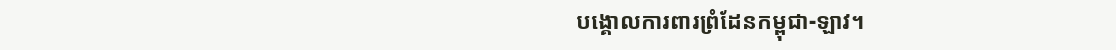បង្គោលការពារព្រំដែនកម្ពុជា-ឡាវ។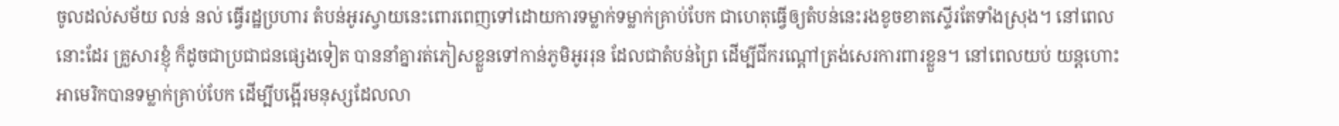ចូលដល់សម័យ លន់ នល់ ធ្វើរដ្ឋប្រហារ តំបន់អូរស្វាយនេះពោរពេញទៅដោយការទម្លាក់ទម្លាក់គ្រាប់បែក ជាហេតុធ្វើឲ្យតំបន់នេះរងខូចខាតស្ទើរតែទាំងស្រុង។ នៅពេលនោះដែរ គ្រួសារខ្ញុំ ក៏ដូចជាប្រជាជនផ្សេងទៀត បាននាំគ្នារត់ភៀសខ្លួនទៅកាន់ភូមិអូររុន ដែលជាតំបន់ព្រៃ ដើម្បីជីករណ្ដៅត្រង់សេរការពារខ្លួន។ នៅពេលយប់ យន្តហោះអាមេរិកបានទម្លាក់គ្រាប់បែក ដើម្បីបង្អើរមនុស្សដែលលា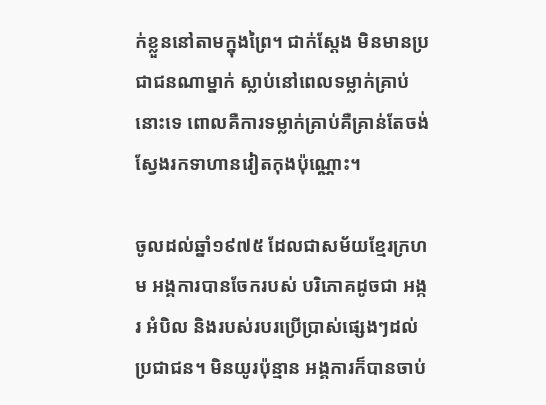ក់ខ្លួននៅតាមក្នុងព្រៃ។ ជាក់ស្ដែង មិនមានប្រជាជនណាម្នាក់ ស្លាប់នៅពេលទម្លាក់គ្រាប់នោះទេ ពោលគឺការទម្លាក់គ្រាប់គឺគ្រាន់តែចង់ស្វែងរកទាហានវៀតកុងប៉ុណ្ណោះ។

ចូលដល់ឆ្នាំ១៩៧៥ ដែលជាសម័យខ្មែរក្រហម អង្គការបានចែករបស់ បរិភោគដូចជា អង្ករ អំបិល និងរបស់របរប្រើប្រាស់ផ្សេងៗដល់ប្រជាជន។ មិនយូរប៉ុន្មាន អង្គការក៏បានចាប់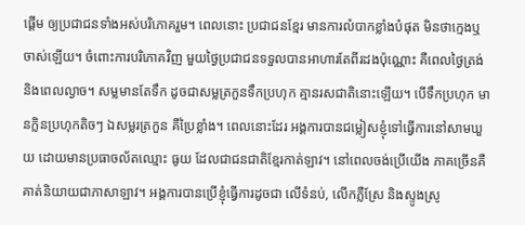ផ្ដើម ឲ្យប្រជាជនទាំងអស់បរិភោគរួម។ ពេលនោះ ប្រជាជនខ្មែរ មានការលំបាកខ្លាំងបំផុត មិនថាក្មេងឬចាស់ឡើយ។ ចំពោះការបរិភោគវិញ មួយថ្ងៃប្រជាជនទទួលបានអាហារតែពីរដងប៉ុណ្ណោះ គឺពេលថ្ងៃត្រង់ និងពេលល្ងាច។ សម្លមានតែទឹក ដូចជាសម្លត្រកួនទឹកប្រហុក គ្មានរសជាតិនោះឡើយ។ បើទឹកប្រហុក មានក្លិនប្រហុកតិចៗ ឯសម្លរត្រកួន គឺប្រៃខ្លាំង។ ពេលនោះដែរ អង្គការបានជម្លៀសខ្ញុំទៅធ្វើការនៅសាមឃួយ ដោយមានប្រធាចល័តឈ្មោះ ធូយ ដែលជាជនជាតិខ្មែរកាត់ឡាវ។ នៅពេលចង់ប្រើយើង ភាគច្រើនគឺគាត់និយាយជាភាសាឡាវ។ អង្គការបានប្រើខ្ញុំធ្វើការដូចជា លើទំនប់, លើកភ្លឺស្រែ និងស្ទូងស្រូ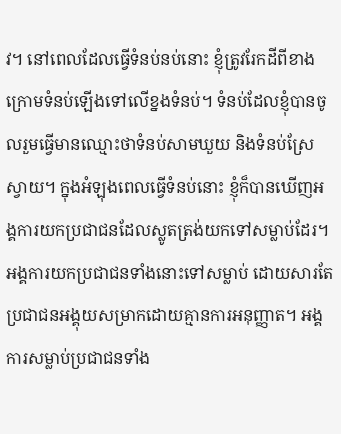វ។ នៅពេលដែលធ្វើទំនប់នប់នោះ ខ្ញុំត្រូវរែកដីពីខាងក្រោមទំនប់ឡើងទៅលើខ្នងទំនប់។ ទំនប់ដែលខ្ញុំបានចូលរួមធ្វើមានឈ្មោះថាទំនប់សាមឃួយ និងទំនប់ស្រែស្វាយ។ ក្នុងអំឡុងពេលធ្វើទំនប់នោះ ខ្ញុំក៏បានឃើញអង្គការយកប្រជាជនដែលស្លូតត្រង់យកទៅសម្លាប់ដែរ។ អង្គការយកប្រជាជនទាំងនោះទៅសម្លាប់ ដោយសារតែប្រជាជនអង្គុយសម្រាកដោយគ្មានការអនុញ្ញាត។ អង្គការសម្លាប់ប្រជាជនទាំង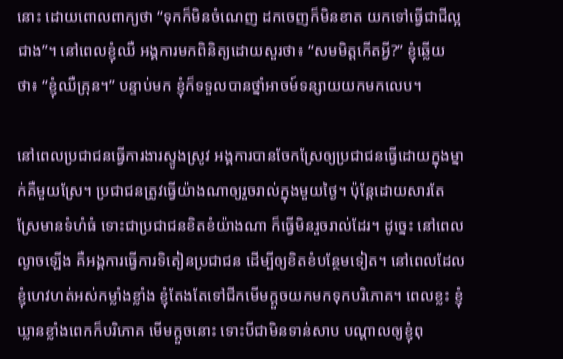នោះ ដោយពោលពាក្យថា “ទុកក៏មិនចំណេញ ដកចេញក៏មិនខាត យកទៅធ្វើជាជីល្អជាង”។ នៅពេលខ្ញុំឈឺ អង្គការមកពិនិត្យដោយសួរថា៖ “សមមិត្តកើតអ្វី?” ខ្ញុំឆ្លើយថា៖ “ខ្ញុំឈឺគ្រុន។” បន្ទាប់មក ខ្ញុំក៏ទទួលបានថ្នាំអាចម៍ទន្សាយយកមកលេប។

នៅពេលប្រជាជនធ្វើការងារស្ទូងស្រូវ អង្គការបានចែកស្រែឲ្យប្រជាជនធ្វើដោយក្នុងម្នាក់គឺមួយស្រែ។ ប្រជាជនត្រូវធ្វើយ៉ាងណាឲ្យរួចរាល់ក្នុងមួយថ្ងៃ។ ប៉ុន្តែដោយសារតែស្រែមានទំហំធំ ទោះជាប្រជាជនខិតខំយ៉ាងណា ក៏ធ្វើមិនរួចរាល់ដែរ។ ដូច្នេះ នៅពេលល្ងាចឡើង គឺអង្គការធ្វើការទិតៀនប្រជាជន ដើម្បីឲ្យខិតខំបន្ថែមទៀត។ នៅពេលដែលខ្ញុំហេវហត់អស់កម្លាំងខ្លាំង ខ្ញុំតែងតែទៅជីកមើមក្ដួចយកមកទុកបរិភោគ។ ពេលខ្លះ ខ្ញុំឃ្លានខ្លាំងពេកក៏បរិភោគ មើមក្ដួចនោះ ទោះបីជាមិនទាន់សាប បណ្តាលឲ្យខ្ញុំពុ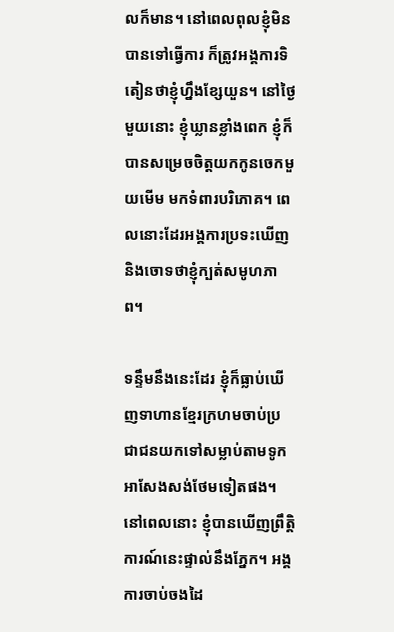លក៏មាន។ នៅពេលពុលខ្ញុំមិនបានទៅធ្វើការ ក៏ត្រូវអង្គការទិតៀនថាខ្ញុំហ្នឹងខ្សែយួន។ នៅថ្ងៃមួយនោះ ខ្ញុំឃ្លានខ្លាំងពេក ខ្ញុំក៏បានសម្រេចចិត្តយកកូនចេកមួយមើម មកទំពារបរិភោគ។ ពេលនោះដែរអង្គការប្រទះឃើញនិងចោទថាខ្ញុំក្បត់សមូហភាព។

ទន្ទឹមនឹងនេះដែរ ខ្ញុំក៏ធ្លាប់ឃើញទាហានខ្មែរក្រហមចាប់ប្រជាជនយកទៅសម្លាប់តាមទូកអាសែងសង់ថែមទៀតផង។ នៅពេលនោះ ខ្ញុំបានឃើញព្រឹត្តិការណ៍នេះផ្ទាល់នឹងភ្នែក។ អង្គការចាប់ចងដៃ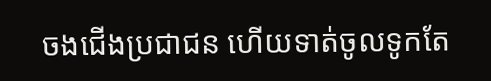ចងជើងប្រជាជន ហើយទាត់ចូលទូកតែ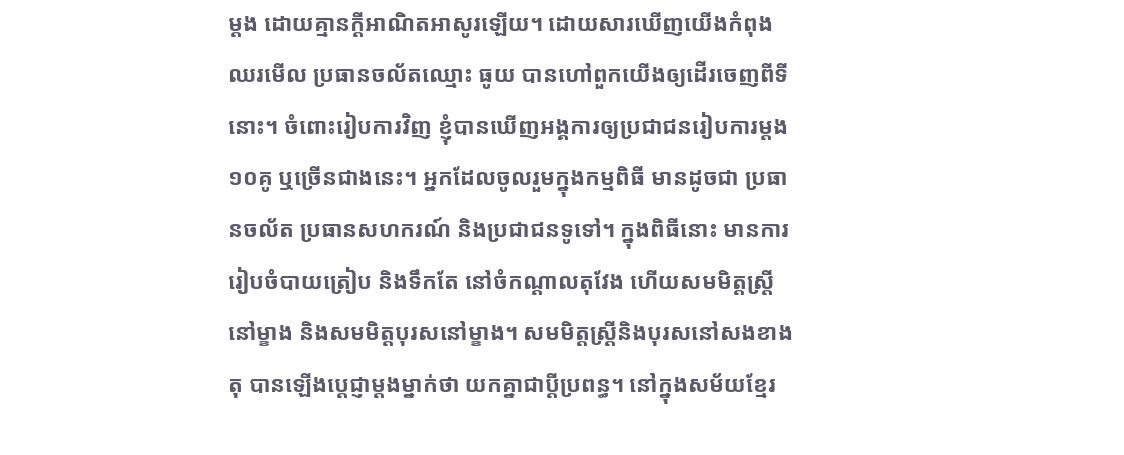ម្ដង ដោយគ្មានក្ដីអាណិតអាសូរឡើយ។ ដោយសារឃើញយើងកំពុងឈរមើល ប្រធានចល័តឈ្មោះ ធូយ បានហៅពួកយើងឲ្យដើរចេញពីទីនោះ។ ចំពោះរៀបការវិញ ខ្ញុំបានឃើញអង្គការឲ្យប្រជាជនរៀបការម្ដង១០គូ ឬច្រើនជាងនេះ។ អ្នកដែលចូលរួមក្នុងកម្មពិធី មានដូចជា ប្រធានចល័ត ប្រធានសហករណ៍ និងប្រជាជនទូទៅ។ ក្នុងពិធីនោះ មានការរៀបចំបាយត្រៀប និងទឹកតែ នៅចំកណ្ដាលតុវែង ហើយសមមិត្តស្ត្រីនៅម្ខាង និងសមមិត្តបុរសនៅម្ខាង។ សមមិត្តស្ត្រីនិងបុរសនៅសងខាងតុ បានឡើងប្ដេជ្ញាម្តងម្នាក់ថា យកគ្នាជាប្ដីប្រពន្ធ។ នៅក្នុងសម័យខ្មែរ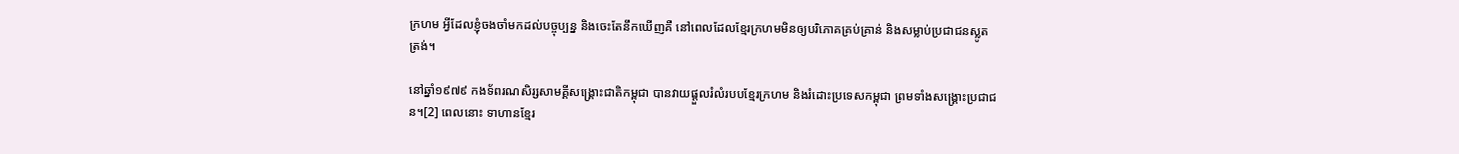ក្រហម អ្វីដែលខ្ញុំចងចាំមកដល់បច្ចុប្បន្ន និងចេះតែនឹកឃើញគឺ នៅពេលដែលខ្មែរក្រហមមិនឲ្យបរិភោគគ្រប់គ្រាន់ និងសម្លាប់ប្រជាជនស្លូតត្រង់។

នៅឆ្នាំ១៩៧៩ កងទ័ពរណសិរ្សសាមគ្គីសង្គ្រោះជាតិកម្ពុជា បានវាយផ្ដួលរំលំរបបខ្មែរក្រហម និងរំដោះប្រទេសកម្ពុជា ព្រមទាំងសង្គ្រោះប្រជាជន។[2] ពេលនោះ ទាហានខ្មែរ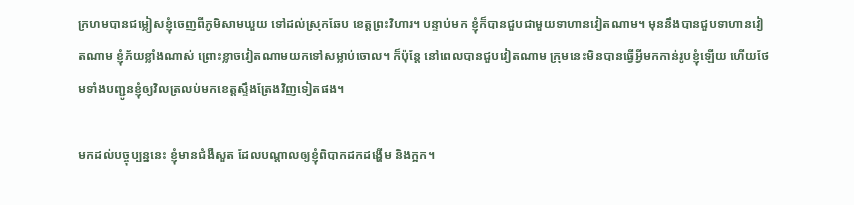ក្រហមបានជម្លៀសខ្ញុំចេញពីភូមិសាមឃួយ ទៅដល់ស្រុកឆែប ខេត្តព្រះវិហារ។ បន្ទាប់មក ខ្ញុំក៏បានជួបជាមួយទាហានវៀតណាម។ មុននឹងបានជួបទាហានវៀតណាម ខ្ញុំភ័យខ្លាំងណាស់ ព្រោះខ្លាចវៀតណាមយកទៅសម្លាប់ចោល។ ក៏ប៉ុន្តែ នៅពេលបានជួបវៀតណាម ក្រុមនេះមិនបានធ្វើអ្វីមកកាន់រូបខ្ញុំឡើយ ហើយថែមទាំងបញ្ជូនខ្ញុំឲ្យវិលត្រលប់មកខេត្តស្ទឹងត្រែងវិញទៀតផង។

មកដល់បច្ចុប្បន្ននេះ ខ្ញុំមានជំងឺសួត ដែលបណ្ដាលឲ្យខ្ញុំពិបាកដកដង្ហើម និងក្អក។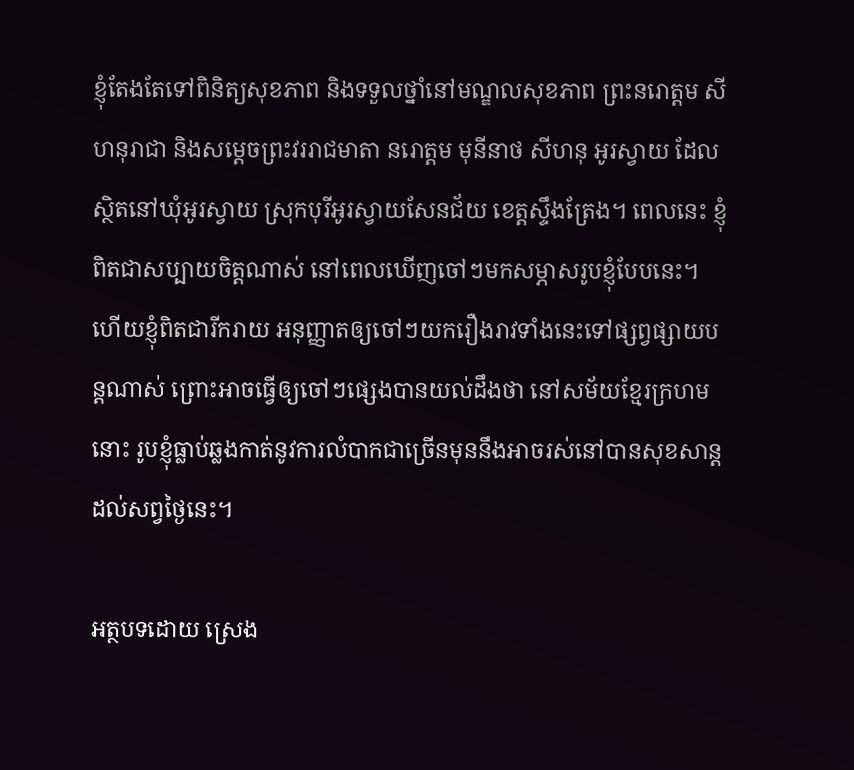ខ្ញុំតែងតែទៅពិនិត្យសុខភាព និងទទួលថ្នាំនៅមណ្ឌលសុខភាព ព្រះនរោត្តម សីហនុរាជា និងសម្ដេចព្រះវររាជមាតា នរោត្តម មុនីនាថ សីហនុ អូរស្វាយ ដែលស្ថិតនៅឃុំអូរស្វាយ ស្រុកបុរីអូរស្វាយសែនជ័យ ខេត្តស្ទឹងត្រែង។ ពេលនេះ ខ្ញុំពិតជាសប្បាយចិត្តណាស់ នៅពេលឃើញចៅៗមកសម្ភាសរូបខ្ញុំបែបនេះ។ ហើយខ្ញុំពិតជារីករាយ អនុញ្ញាតឲ្យចៅៗយករឿងរាវទាំងនេះទៅផ្សព្វផ្សាយបន្តណាស់ ព្រោះអាចធ្វើឲ្យចៅៗផ្សេងបានយល់ដឹងថា នៅសម័យខ្មែរក្រហមនោះ រូបខ្ញុំធ្លាប់ឆ្លងកាត់នូវការលំបាកជាច្រើនមុននឹងអាចរស់នៅបានសុខសាន្តដល់សព្វថ្ងៃនេះ។

អត្ថបទដោយ ស្រេង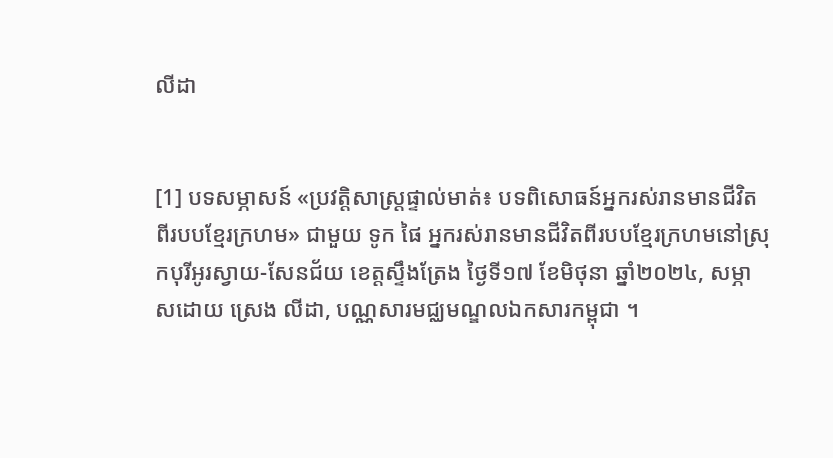លីដា


[1] បទសម្ភាសន៍ «ប្រវត្តិសាស្រ្តផ្ទាល់មាត់៖ បទពិសោធន៍អ្នករស់រានមានជីវិតពីរបបខ្មែរក្រហម» ជាមួយ ទូក ផៃ អ្នករស់រានមានជីវិតពីរបបខ្មែរក្រហមនៅស្រុកបុរីអូរស្វាយ-សែនជ័យ ខេត្តស្ទឹងត្រែង ថ្ងៃទី១៧ ខែមិថុនា ឆ្នាំ២០២៤, សម្ភាសដោយ ស្រេង លីដា, បណ្ណសារមជ្ឈមណ្ឌលឯកសារកម្ពុជា ។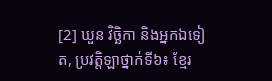[2] ឃួន វិច្ឆិកា និងអ្នកឯទៀត, ប្រវត្តិឡាថ្នាក់ទី៦៖ ខ្មែរ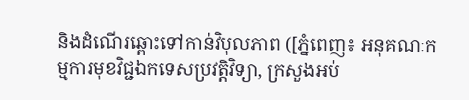និងដំណើរឆ្ពោះទៅកាន់វិបុលភាព ([ភ្នំពេញ៖ អនុគណៈកម្មការមុខវិជ្ជឯកទេសប្រវត្តិវិទ្យា, ក្រសួងអប់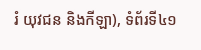រំ យុវជន និងកីឡា), ទំព័រទី៤១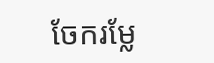ចែករម្លែ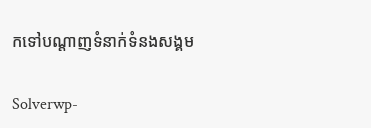កទៅបណ្តាញទំនាក់ទំនងសង្គម

Solverwp-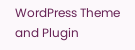WordPress Theme and Plugin